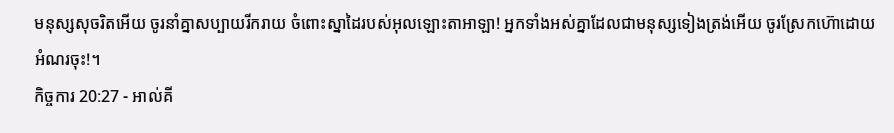មនុស្សសុចរិតអើយ ចូរនាំគ្នាសប្បាយរីករាយ ចំពោះស្នាដៃរបស់អុលឡោះតាអាឡា! អ្នកទាំងអស់គ្នាដែលជាមនុស្សទៀងត្រង់អើយ ចូរស្រែកហ៊ោដោយអំណរចុះ!។
កិច្ចការ 20:27 - អាល់គី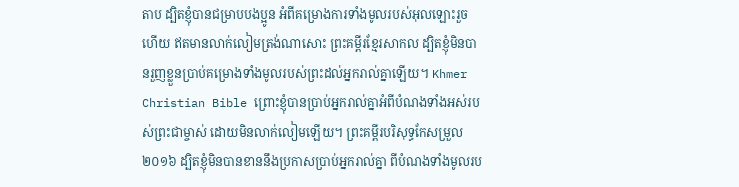តាប ដ្បិតខ្ញុំបានជម្រាបបងប្អូន អំពីគម្រោងការទាំងមូលរបស់អុលឡោះរួចហើយ ឥតមានលាក់លៀមត្រង់ណាសោះ ព្រះគម្ពីរខ្មែរសាកល ដ្បិតខ្ញុំមិនបានរួញខ្លួនប្រាប់គម្រោងទាំងមូលរបស់ព្រះដល់អ្នករាល់គ្នាឡើយ។ Khmer Christian Bible ព្រោះខ្ញុំបានប្រាប់អ្នករាល់គ្នាអំពីបំណងទាំងអស់របស់ព្រះជាម្ចាស់ ដោយមិនលាក់លៀមឡើយ។ ព្រះគម្ពីរបរិសុទ្ធកែសម្រួល ២០១៦ ដ្បិតខ្ញុំមិនបានខាននឹងប្រកាសប្រាប់អ្នករាល់គ្នា ពីបំណងទាំងមូលរប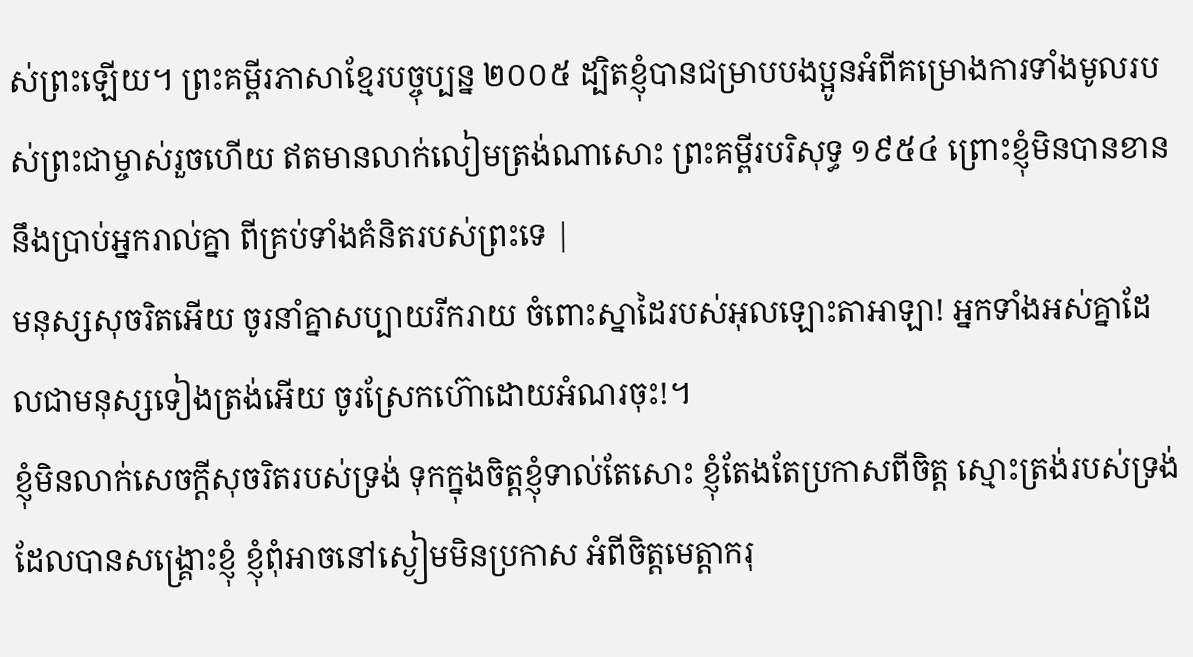ស់ព្រះឡើយ។ ព្រះគម្ពីរភាសាខ្មែរបច្ចុប្បន្ន ២០០៥ ដ្បិតខ្ញុំបានជម្រាបបងប្អូនអំពីគម្រោងការទាំងមូលរបស់ព្រះជាម្ចាស់រួចហើយ ឥតមានលាក់លៀមត្រង់ណាសោះ ព្រះគម្ពីរបរិសុទ្ធ ១៩៥៤ ព្រោះខ្ញុំមិនបានខាននឹងប្រាប់អ្នករាល់គ្នា ពីគ្រប់ទាំងគំនិតរបស់ព្រះទេ |
មនុស្សសុចរិតអើយ ចូរនាំគ្នាសប្បាយរីករាយ ចំពោះស្នាដៃរបស់អុលឡោះតាអាឡា! អ្នកទាំងអស់គ្នាដែលជាមនុស្សទៀងត្រង់អើយ ចូរស្រែកហ៊ោដោយអំណរចុះ!។
ខ្ញុំមិនលាក់សេចក្ដីសុចរិតរបស់ទ្រង់ ទុកក្នុងចិត្តខ្ញុំទាល់តែសោះ ខ្ញុំតែងតែប្រកាសពីចិត្ត ស្មោះត្រង់របស់ទ្រង់ដែលបានសង្គ្រោះខ្ញុំ ខ្ញុំពុំអាចនៅស្ងៀមមិនប្រកាស អំពីចិត្តមេត្តាករុ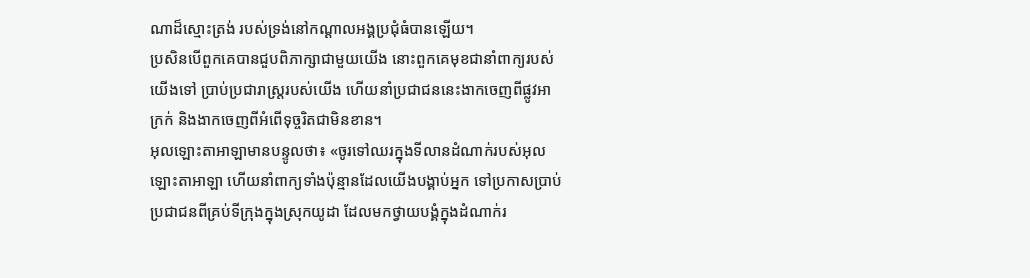ណាដ៏ស្មោះត្រង់ របស់ទ្រង់នៅកណ្ដាលអង្គប្រជុំធំបានឡើយ។
ប្រសិនបើពួកគេបានជួបពិភាក្សាជាមួយយើង នោះពួកគេមុខជានាំពាក្យរបស់យើងទៅ ប្រាប់ប្រជារាស្ត្ររបស់យើង ហើយនាំប្រជាជននេះងាកចេញពីផ្លូវអាក្រក់ និងងាកចេញពីអំពើទុច្ចរិតជាមិនខាន។
អុលឡោះតាអាឡាមានបន្ទូលថា៖ «ចូរទៅឈរក្នុងទីលានដំណាក់របស់អុលឡោះតាអាឡា ហើយនាំពាក្យទាំងប៉ុន្មានដែលយើងបង្គាប់អ្នក ទៅប្រកាសប្រាប់ប្រជាជនពីគ្រប់ទីក្រុងក្នុងស្រុកយូដា ដែលមកថ្វាយបង្គំក្នុងដំណាក់រ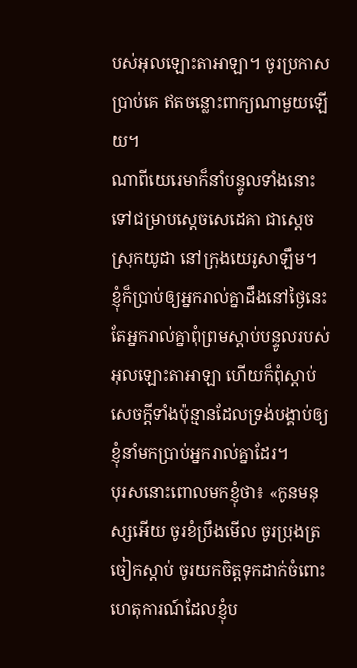បស់អុលឡោះតាអាឡា។ ចូរប្រកាសប្រាប់គេ ឥតចន្លោះពាក្យណាមួយឡើយ។
ណាពីយេរេមាក៏នាំបន្ទូលទាំងនោះទៅជម្រាបស្តេចសេដេគា ជាស្ដេចស្រុកយូដា នៅក្រុងយេរូសាឡឹម។
ខ្ញុំក៏ប្រាប់ឲ្យអ្នករាល់គ្នាដឹងនៅថ្ងៃនេះ តែអ្នករាល់គ្នាពុំព្រមស្ដាប់បន្ទូលរបស់អុលឡោះតាអាឡា ហើយក៏ពុំស្ដាប់សេចក្ដីទាំងប៉ុន្មានដែលទ្រង់បង្គាប់ឲ្យខ្ញុំនាំមកប្រាប់អ្នករាល់គ្នាដែរ។
បុរសនោះពោលមកខ្ញុំថា៖ «កូនមនុស្សអើយ ចូរខំប្រឹងមើល ចូរប្រុងត្រចៀកស្ដាប់ ចូរយកចិត្តទុកដាក់ចំពោះហេតុការណ៍ដែលខ្ញុំប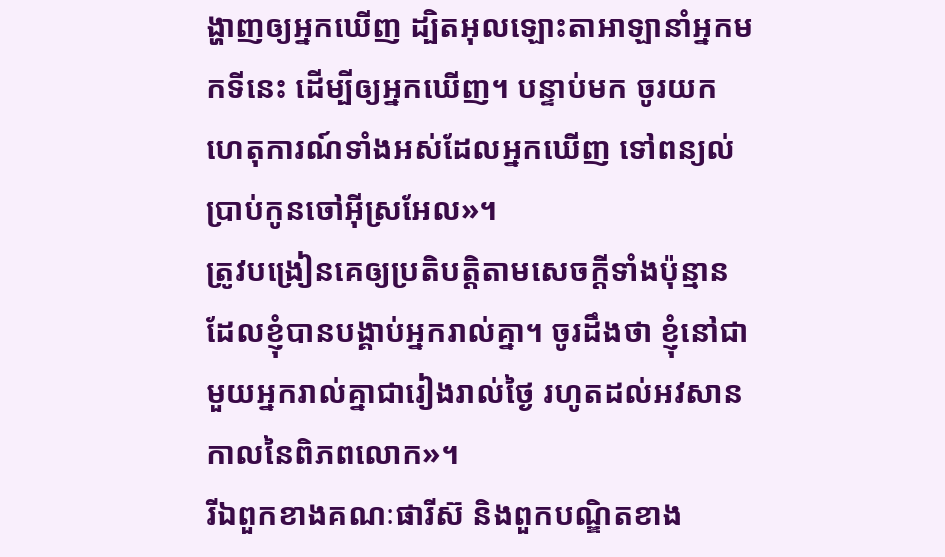ង្ហាញឲ្យអ្នកឃើញ ដ្បិតអុលឡោះតាអាឡានាំអ្នកមកទីនេះ ដើម្បីឲ្យអ្នកឃើញ។ បន្ទាប់មក ចូរយកហេតុការណ៍ទាំងអស់ដែលអ្នកឃើញ ទៅពន្យល់ប្រាប់កូនចៅអ៊ីស្រអែល»។
ត្រូវបង្រៀនគេឲ្យប្រតិបត្ដិតាមសេចក្ដីទាំងប៉ុន្មាន ដែលខ្ញុំបានបង្គាប់អ្នករាល់គ្នា។ ចូរដឹងថា ខ្ញុំនៅជាមួយអ្នករាល់គ្នាជារៀងរាល់ថ្ងៃ រហូតដល់អវសានកាលនៃពិភពលោក»។
រីឯពួកខាងគណៈផារីស៊ និងពួកបណ្ឌិតខាង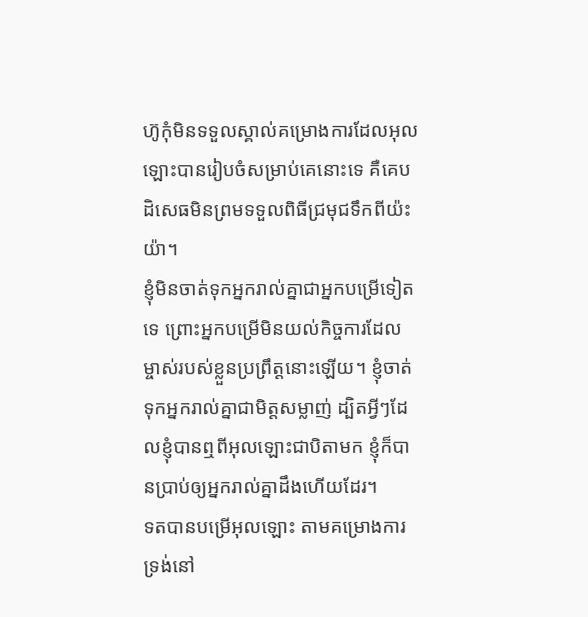ហ៊ូកុំមិនទទួលស្គាល់គម្រោងការដែលអុលឡោះបានរៀបចំសម្រាប់គេនោះទេ គឺគេបដិសេធមិនព្រមទទួលពិធីជ្រមុជទឹកពីយ៉ះយ៉ា។
ខ្ញុំមិនចាត់ទុកអ្នករាល់គ្នាជាអ្នកបម្រើទៀតទេ ព្រោះអ្នកបម្រើមិនយល់កិច្ចការដែលម្ចាស់របស់ខ្លួនប្រព្រឹត្ដនោះឡើយ។ ខ្ញុំចាត់ទុកអ្នករាល់គ្នាជាមិត្ដសម្លាញ់ ដ្បិតអ្វីៗដែលខ្ញុំបានឮពីអុលឡោះជាបិតាមក ខ្ញុំក៏បានប្រាប់ឲ្យអ្នករាល់គ្នាដឹងហើយដែរ។
ទតបានបម្រើអុលឡោះ តាមគម្រោងការទ្រង់នៅ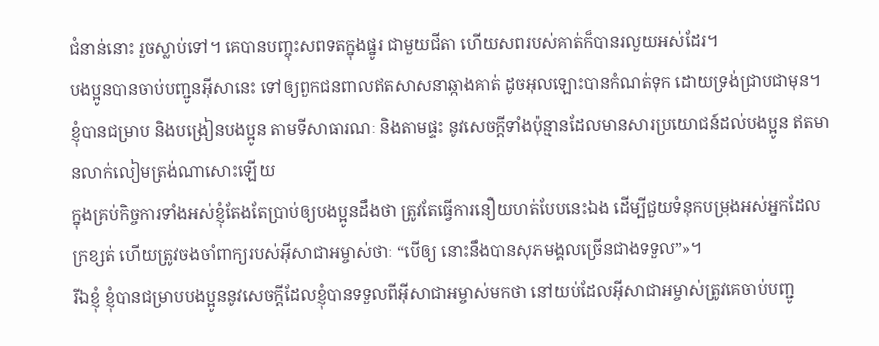ជំនាន់នោះ រួចស្លាប់ទៅ។ គេបានបញ្ចុះសពទតក្នុងផ្នូរ ជាមួយជីតា ហើយសពរបស់គាត់ក៏បានរលួយអស់ដែរ។
បងប្អូនបានចាប់បញ្ជូនអ៊ីសានេះ ទៅឲ្យពួកជនពាលឥតសាសនាឆ្កាងគាត់ ដូចអុលឡោះបានកំណត់ទុក ដោយទ្រង់ជ្រាបជាមុន។
ខ្ញុំបានជម្រាប និងបង្រៀនបងប្អូន តាមទីសាធារណៈ និងតាមផ្ទះ នូវសេចក្ដីទាំងប៉ុន្មានដែលមានសារប្រយោជន៍ដល់បងប្អូន ឥតមានលាក់លៀមត្រង់ណាសោះឡើយ
ក្នុងគ្រប់កិច្ចការទាំងអស់ខ្ញុំតែងតែប្រាប់ឲ្យបងប្អូនដឹងថា ត្រូវតែធ្វើការនឿយហត់បែបនេះឯង ដើម្បីជួយទំនុកបម្រុងអស់អ្នកដែលក្រខ្សត់ ហើយត្រូវចងចាំពាក្យរបស់អ៊ីសាជាអម្ចាស់ថាៈ “បើឲ្យ នោះនឹងបានសុភមង្គលច្រើនជាងទទួល”»។
រីឯខ្ញុំ ខ្ញុំបានជម្រាបបងប្អូននូវសេចក្ដីដែលខ្ញុំបានទទួលពីអ៊ីសាជាអម្ចាស់មកថា នៅយប់ដែលអ៊ីសាជាអម្ចាស់ត្រូវគេចាប់បញ្ជូ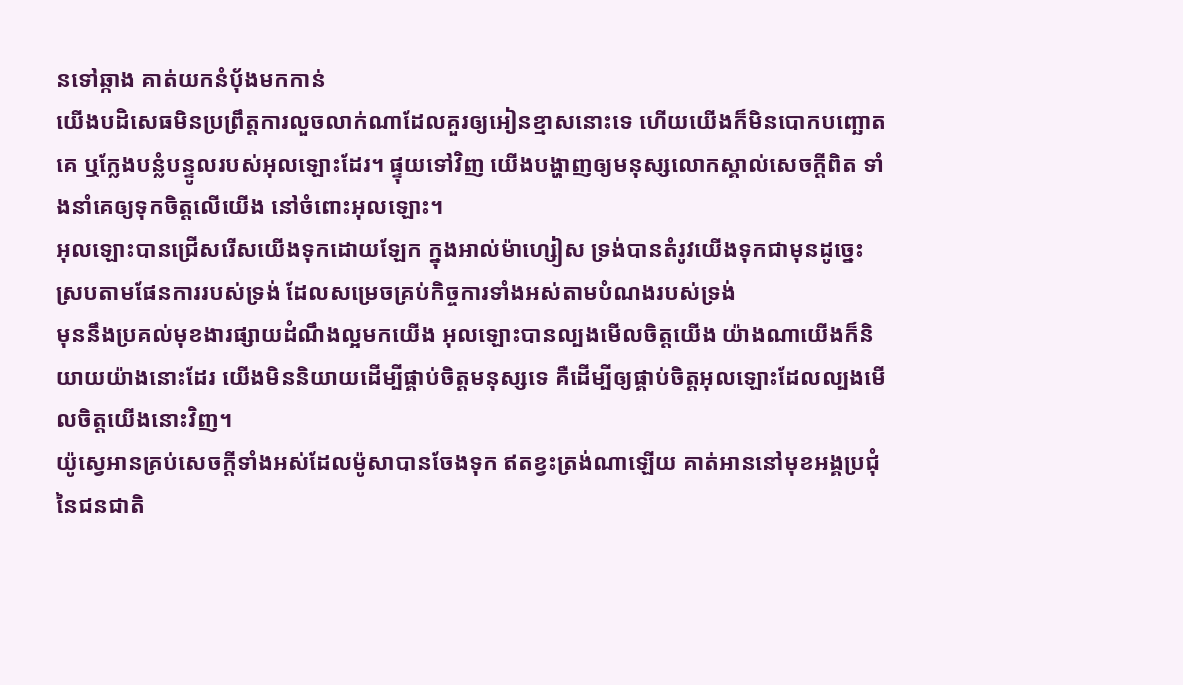នទៅឆ្កាង គាត់យកនំបុ័ងមកកាន់
យើងបដិសេធមិនប្រព្រឹត្ដការលួចលាក់ណាដែលគួរឲ្យអៀនខ្មាសនោះទេ ហើយយើងក៏មិនបោកបញ្ឆោតគេ ឬក្លែងបន្លំបន្ទូលរបស់អុលឡោះដែរ។ ផ្ទុយទៅវិញ យើងបង្ហាញឲ្យមនុស្សលោកស្គាល់សេចក្ដីពិត ទាំងនាំគេឲ្យទុកចិត្ដលើយើង នៅចំពោះអុលឡោះ។
អុលឡោះបានជ្រើសរើសយើងទុកដោយឡែក ក្នុងអាល់ម៉ាហ្សៀស ទ្រង់បានតំរូវយើងទុកជាមុនដូច្នេះ ស្របតាមផែនការរបស់ទ្រង់ ដែលសម្រេចគ្រប់កិច្ចការទាំងអស់តាមបំណងរបស់ទ្រង់
មុននឹងប្រគល់មុខងារផ្សាយដំណឹងល្អមកយើង អុលឡោះបានល្បងមើលចិត្ដយើង យ៉ាងណាយើងក៏និយាយយ៉ាងនោះដែរ យើងមិននិយាយដើម្បីផ្គាប់ចិត្ដមនុស្សទេ គឺដើម្បីឲ្យផ្គាប់ចិត្តអុលឡោះដែលល្បងមើលចិត្ដយើងនោះវិញ។
យ៉ូស្វេអានគ្រប់សេចក្តីទាំងអស់ដែលម៉ូសាបានចែងទុក ឥតខ្វះត្រង់ណាឡើយ គាត់អាននៅមុខអង្គប្រជុំនៃជនជាតិ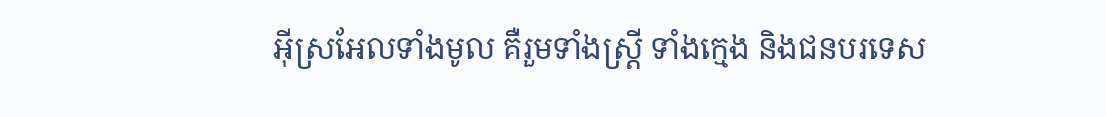អ៊ីស្រអែលទាំងមូល គឺរួមទាំងស្ត្រី ទាំងក្មេង និងជនបរទេស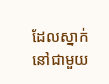ដែលស្នាក់នៅជាមួយ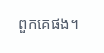ពួកគេផង។